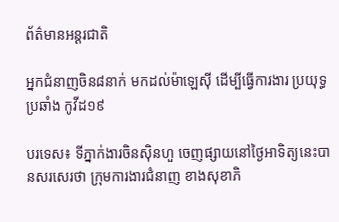ព័ត៌មានអន្តរជាតិ

អ្នកជំនាញចិន៨នាក់ មកដល់ម៉ាឡេស៊ី ដើម្បីធ្វើការងារ ប្រយុទ្ធប្រឆាំង កូវីដ១៩

បរទេស៖ ទីភ្នាក់ងារចិនស៊ិនហួ ចេញផ្សាយនៅថ្ងៃអាទិត្យនេះបានសរសេរថា ក្រុមការងារជំនាញ ខាងសុខាភិ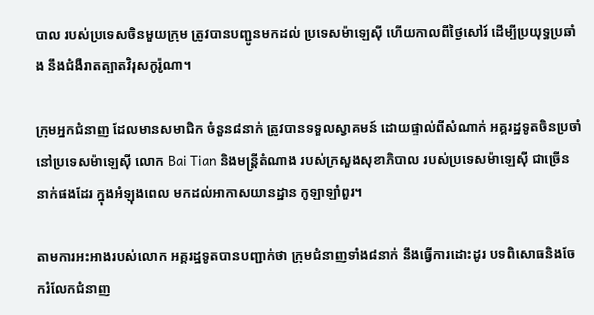បាល របស់ប្រទេសចិនមួយក្រុម ត្រូវបានបញ្ជូនមកដល់ ប្រទេសម៉ាឡេស៊ី ហើយកាលពីថ្ងៃសៅរ៍ ដើម្បីប្រយុទ្ធប្រឆាំង នឹងជំងឺរាតត្បាតវិរុសកូរ៉ូណា។

ក្រុមអ្នកជំនាញ ដែលមានសមាជិក ចំនួន៨នាក់ ត្រូវបានទទួលស្វាគមន៍ ដោយផ្ទាល់ពីសំណាក់ អគ្គរដ្ឋទូតចិនប្រចាំនៅប្រទេសម៉ាឡេស៊ី លោក Bai Tian និងមន្ត្រីតំណាង របស់ក្រសួងសុខាភិបាល របស់ប្រទេសម៉ាឡេស៊ី ជាច្រើននាក់ផងដែរ ក្នុងអំឡុងពេល មកដល់អាកាសយានដ្ឋាន កូឡាឡាំពួរ។

តាមការអះអាងរបស់លោក អគ្គរដ្ឋទូតបានបញ្ជាក់ថា ក្រុមជំនាញទាំង៨នាក់ នឹងធ្វើការដោះដូរ បទពិសោធនិងចែករំលែកជំនាញ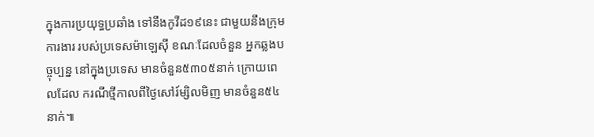ក្នុងការប្រយុទ្ធប្រឆាំង ទៅនឹងកូវីដ១៩នេះ ជាមួយនឹងក្រុមការងារ របស់ប្រទេសម៉ាឡេស៊ី ខណៈដែលចំនួន អ្នកឆ្លងបច្ចុប្បន្ន នៅក្នុងប្រទេស មានចំនួន៥៣០៥នាក់ ក្រោយពេលដែល ករណីថ្មីកាលពីថ្ងៃសៅរ៍ម្សិលមិញ មានចំនួន៥៤នាក់៕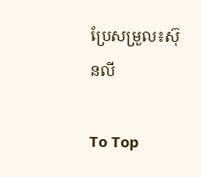ប្រែសម្រួល៖ស៊ុនលី

To Top